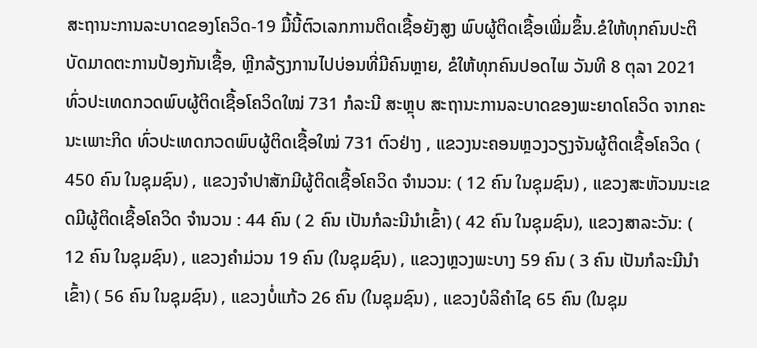ສະຖານະການລະບາດຂອງໂຄວິດ-19 ມື້ນີ້ຕົວເລກການຕິດເຊື້ອຍັງສູງ ພົບຜູ້ຕິດເຊື້ອເພີ່ມຂຶ້ນ.ຂໍໃຫ້ທຸກຄົນປະຕິບັດມາດຕະການປ້ອງກັນເຊື້ອ, ຫຼີກລ້ຽງການໄປບ່ອນທີ່ມີຄົນຫຼາຍ, ຂໍໃຫ້ທຸກຄົນປອດໄພ ວັນທີ 8 ຕຸລາ 2021 ທົ່ວປະເທດກວດພົບຜູ້ຕິດເຊື້ອໂຄວິດໃໝ່ 731 ກໍລະນີ ສະຫຼຸບ ສະຖານະການລະບາດຂອງພະຍາດໂຄວິດ ຈາກຄະນະເພາະກິດ ທົ່ວປະເທດກວດພົບຜູ້ຕິດເຊື້ອໃໝ່ 731 ຕົວຢ່າງ , ແຂວງນະຄອນຫຼວງວຽງຈັນຜູ້ຕິດເຊື້ອໂຄວິດ ( 450 ຄົນ ໃນຊຸມຊົນ) , ແຂວງຈຳປາສັກມີຜູ້ຕິດເຊື້ອໂຄວິດ ຈຳນວນ: ( 12 ຄົນ ໃນຊຸມຊົນ) , ແຂວງສະຫັວນນະເຂດມີຜູ້ຕິດເຊື້ອໂຄວິດ ຈຳນວນ : 44 ຄົນ ( 2 ຄົນ ເປັນກໍລະນີນຳເຂົ້າ) ( 42 ຄົນ ໃນຊຸມຊົນ), ແຂວງສາລະວັນ: ( 12 ຄົນ ໃນຊຸມຊົນ) , ແຂວງຄຳມ່ວນ 19 ຄົນ (ໃນຊຸມຊົນ) , ແຂວງຫຼວງພະບາງ 59 ຄົນ ( 3 ຄົນ ເປັນກໍລະນີນຳເຂົ້າ) ( 56 ຄົນ ໃນຊຸມຊົນ) , ແຂວງບໍ່ແກ້ວ 26 ຄົນ (ໃນຊຸມຊົນ) , ແຂວງບໍລິຄຳໄຊ 65 ຄົນ (ໃນຊຸມ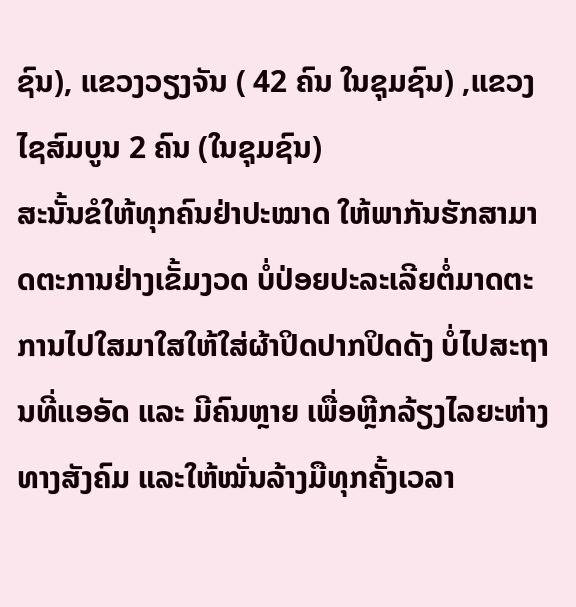ຊົນ), ແຂວງວຽງຈັນ ( 42 ຄົນ ໃນຊຸມຊົນ) ,ແຂວງໄຊສົມບູນ 2 ຄົນ (ໃນຊຸມຊົນ)
ສະນັ້ນຂໍໃຫ້ທຸກຄົນຢ່າປະໝາດ ໃຫ້ພາກັນຮັກສາມາດຕະການຢ່າງເຂັ້ມງວດ ບໍ່ປ່ອຍປະລະເລີຍຕໍ່ມາດຕະການໄປໃສມາໃສໃຫ້ໃສ່ຜ້າປິດປາກປິດດັງ ບໍ່ໄປສະຖານທີ່ແອອັດ ແລະ ມີຄົນຫຼາຍ ເພື່ອຫຼີກລ້ຽງໄລຍະຫ່າງທາງສັງຄົມ ແລະໃຫ້ໝັ່ນລ້າງມືທຸກຄັ້ງເວລາ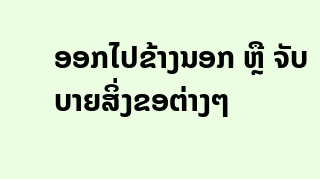ອອກໄປຂ້າງນອກ ຫຼື ຈັບບາຍສິ່ງຂອຕ່າງໆ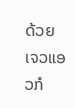ດ້ວຍເຈວແອວກໍ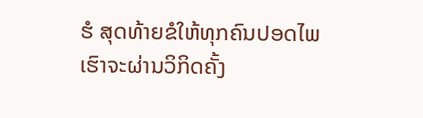ຮໍ ສຸດທ້າຍຂໍໃຫ້ທຸກຄົນປອດໄພ ເຮົາຈະຜ່ານວິກິດຄັ້ງ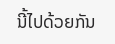ນີ້ໄປດ້ວຍກັນ